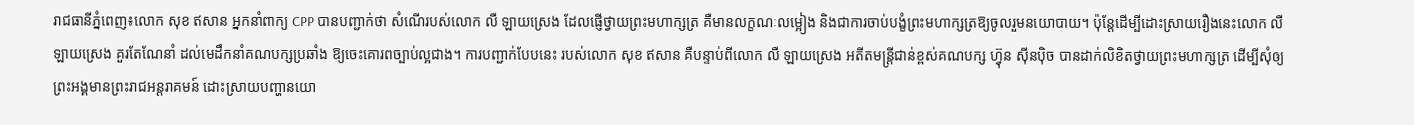រាជធានីភ្នំពេញ៖លោក សុខ ឥសាន អ្នកនាំពាក្យ CPP បានបញ្ជាក់ថា សំណើរបស់លោក លឺ ឡាយស្រេង ដែលផ្ញើថ្វាយព្រះមហាក្សត្រ គឺមានលក្ខណៈលម្អៀង និងជាការចាប់បង្ខំព្រះមហាក្សត្រឱ្យចូលរួមនយោបាយ។ ប៉ុន្តែដើម្បីដោះស្រាយរឿងនេះលោក លឺ ឡាយស្រេង គួរតែណែនាំ ដល់មេដឹកនាំគណបក្សប្រឆាំង ឱ្យចេះគោរពច្បាប់ល្អជាង។ ការបញ្ជាក់បែបនេះ របស់លោក សុខ ឥសាន គឺបន្ទាប់ពីលោក លឺ ឡាយស្រេង អតីតមន្ត្រីជាន់ខ្ពស់គណបក្ស ហ្វ៊ុន ស៊ីនប៉ិច បានដាក់លិខិតថ្វាយព្រះមហាក្សត្រ ដើម្បីសុំឲ្យព្រះអង្គមានព្រះរាជអន្តរាគមន៍ ដោះស្រាយបញ្ហានយោ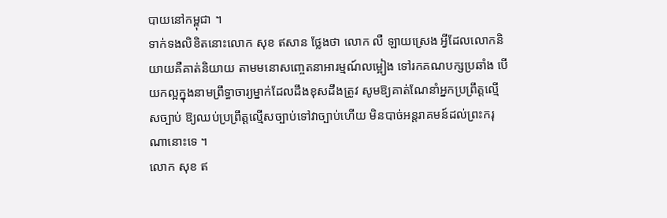បាយនៅកម្ពុជា ។
ទាក់ទងលិខិតនោះលោក សុខ ឥសាន ថ្លែងថា លោក លឺ ឡាយស្រេង អ្វីដែលលោកនិយាយគឺគាត់និយាយ តាមមនោសញ្ចេតនាអារម្មណ៍លម្អៀង ទៅរកគណបក្សប្រឆាំង បើយកល្អក្នុងនាមព្រឹទ្ធាចារ្យម្នាក់ដែលដឹងខុសដឹងត្រូវ សូមឱ្យគាត់ណែនាំអ្នកប្រព្រឹត្តល្មើសច្បាប់ ឱ្យឈប់ប្រព្រឹត្តល្មើសច្បាប់ទៅវាច្បាប់ហើយ មិនបាច់អន្តរាគមន៍ដល់ព្រះករុណានោះទេ ។
លោក សុខ ឥ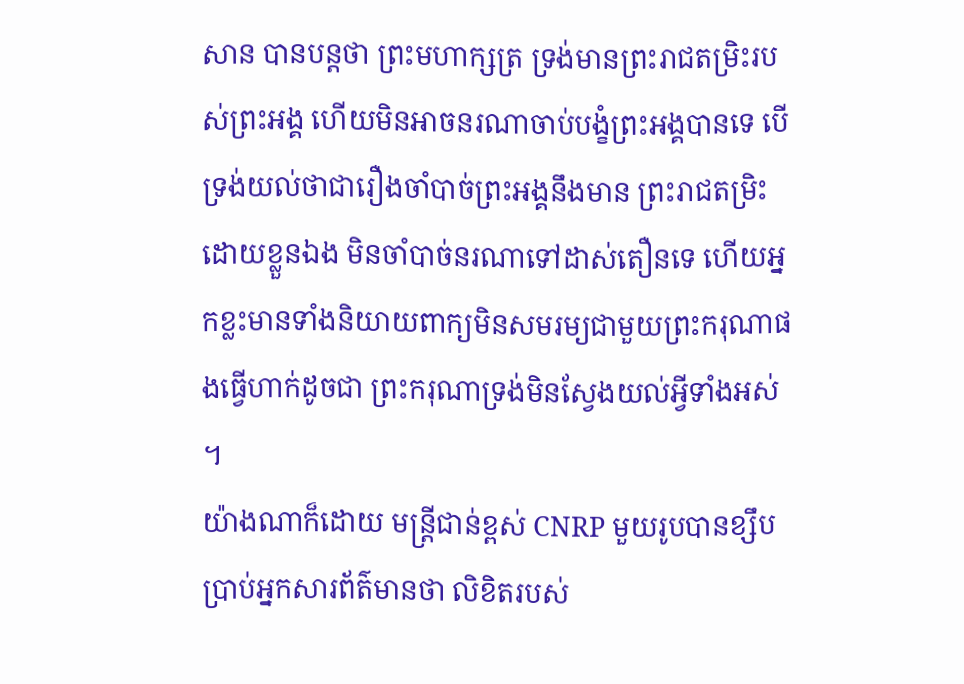សាន បានបន្តថា ព្រះមហាក្សត្រ ទ្រង់មានព្រះរាជតម្រិះរបស់ព្រះអង្គ ហើយមិនអាចនរណាចាប់បង្ខំព្រះអង្គបានទេ បើទ្រង់យល់ថាជារឿងចាំបាច់ព្រះអង្គនឹងមាន ព្រះរាជតម្រិះដោយខ្លួនឯង មិនចាំបាច់នរណាទៅដាស់តឿនទេ ហើយអ្នកខ្លះមានទាំងនិយាយពាក្យមិនសមរម្យជាមួយព្រះករុណាផងធ្វើហាក់ដូចជា ព្រះករុណាទ្រង់មិនស្វែងយល់អ្វីទាំងអស់ ។
យ៉ាងណាក៏ដោយ មន្ត្រីជាន់ខ្ពស់ CNRP មួយរូបបានខ្សឹបប្រាប់អ្នកសារព័ត៌មានថា លិខិតរបស់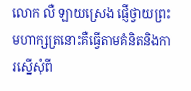លោក លឺ ឡាយស្រេង ផ្ញើថ្វាយព្រះមហាក្សត្រនោះគឺធ្វើតាមគំនិតនិងការស្នើសុំពី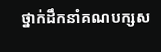ថ្នាក់ដឹកនាំគណបក្សស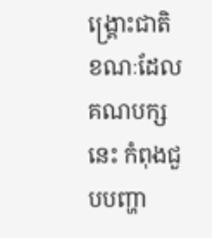ង្គ្រោះជាតិ ខណៈដែលគណបក្សនេះ កំពុងជួបបញ្ហា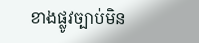ខាងផ្លូវច្បាប់មិន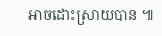អាចដោះស្រាយបាន ៕